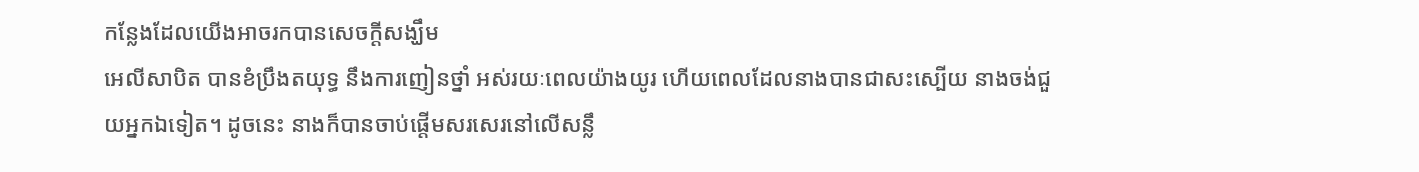កន្លែងដែលយើងអាចរកបានសេចក្តីសង្ឃឹម
អេលីសាបិត បានខំប្រឹងតយុទ្ធ នឹងការញៀនថ្នាំ អស់រយៈពេលយ៉ាងយូរ ហើយពេលដែលនាងបានជាសះស្បើយ នាងចង់ជួយអ្នកឯទៀត។ ដូចនេះ នាងក៏បានចាប់ផ្តើមសរសេរនៅលើសន្លឹ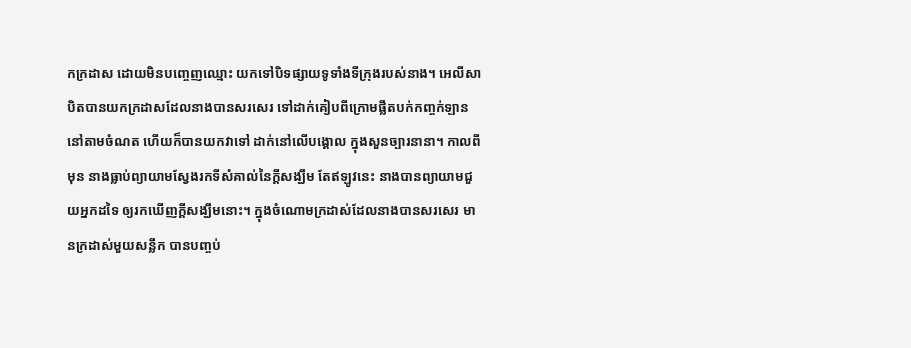កក្រដាស ដោយមិនបញ្ចេញឈ្មោះ យកទៅបិទផ្សាយទូទាំងទីក្រុងរបស់នាង។ អេលីសាបិតបានយកក្រដាសដែលនាងបានសរសេរ ទៅដាក់គៀបពីក្រោមផ្លឹតបក់កញ្ចក់ឡាន នៅតាមចំណត ហើយក៏បានយកវាទៅ ដាក់នៅលើបង្គោល ក្នុងសួនច្បារនានា។ កាលពីមុន នាងធ្លាប់ព្យាយាមស្វែងរកទីសំគាល់នៃក្តីសង្ឃឹម តែឥឡូវនេះ នាងបានព្យាយាមជួយអ្នកដទៃ ឲ្យរកឃើញក្តីសង្ឃឹមនោះ។ ក្នុងចំណោមក្រដាស់ដែលនាងបានសរសេរ មានក្រដាស់មួយសន្លឹក បានបញ្ចប់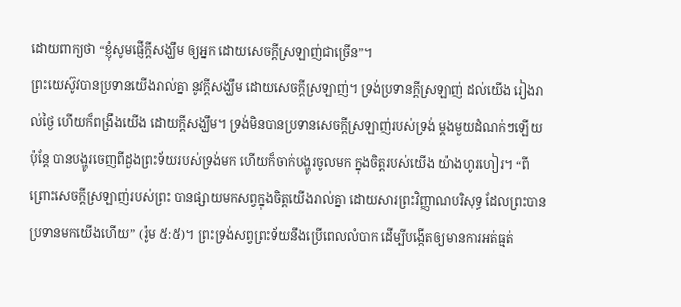ដោយពាក្យថា “ខ្ញុំសូមផ្ញើក្តីសង្ឃឹម ឲ្យអ្នក ដោយសេចក្តីស្រឡាញ់ជាច្រើន”។
ព្រះយេស៊ូវបានប្រទានយើងរាល់គ្នា នូវក្តីសង្ឃឹម ដោយសេចក្ដីស្រឡាញ់។ ទ្រង់ប្រទានក្តីស្រឡាញ់ ដល់យើង រៀងរាល់ថ្ងៃ ហើយក៏ពង្រឹងយើង ដោយក្ដីសង្ឃឹម។ ទ្រង់មិនបានប្រទានសេចក្ដីស្រឡាញ់របស់ទ្រង់ ម្តងមួយដំណក់ៗឡើយ ប៉ុន្តែ បានបង្ហូរចេញពីដួងព្រះទ័យរបស់ទ្រង់មក ហើយក៏ចាក់បង្ហូរចូលមក ក្នុងចិត្តរបស់យើង យ៉ាងហូរហៀរ។ “ពីព្រោះសេចក្តីស្រឡាញ់របស់ព្រះ បានផ្សាយមកសព្វក្នុងចិត្តយើងរាល់គ្នា ដោយសារព្រះវិញ្ញាណបរិសុទ្ធ ដែលព្រះបានប្រទានមកយើងហើយ” (រ៉ូម ៥:៥)។ ព្រះទ្រង់សព្វព្រះទ័យនឹងប្រើពេលលំបាក ដើម្បីបង្កើតឲ្យមានការអត់ធ្មត់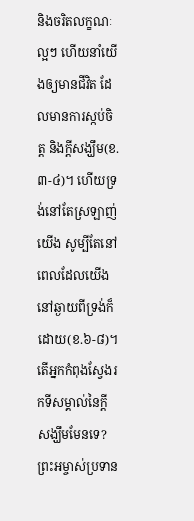និងចរិតលក្ខណៈល្អៗ ហើយនាំយើងឲ្យមានជីវិត ដែលមានការស្កប់ចិត្ត និងក្តីសង្ឃឹម(ខ.៣-៤)។ ហើយទ្រង់នៅតែស្រឡាញ់យើង សូម្បីតែនៅពេលដែលយើងនៅឆ្ងាយពីទ្រង់ក៏ដោយ(ខ.៦-៨)។
តើអ្នកកំពុងស្វែងរកទីសម្គាល់នៃក្តីសង្ឃឹមមែនទេ? ព្រះអម្ចាស់ប្រទាន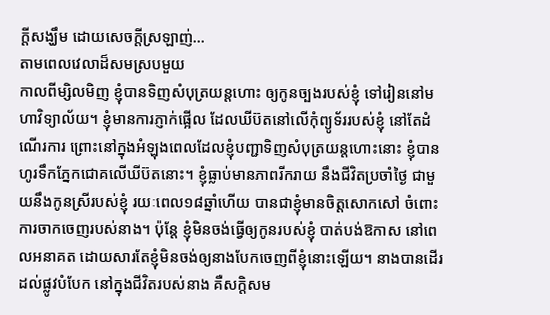ក្តីសង្ឃឹម ដោយសេចក្ដីស្រឡាញ់…
តាមពេលវេលាដ៏សមស្របមួយ
កាលពីម្សិលមិញ ខ្ញុំបានទិញសំបុត្រយន្តហោះ ឲ្យកូនច្បងរបស់ខ្ញុំ ទៅរៀននៅមហាវិទ្យាល័យ។ ខ្ញុំមានការភ្ញាក់ផ្អើល ដែលឃីប៊តនៅលើកុំព្យូទ័ររបស់ខ្ញុំ នៅតែដំណើរការ ព្រោះនៅក្នុងអំឡុងពេលដែលខ្ញុំបញ្ជាទិញសំបុត្រយន្តហោះនោះ ខ្ញុំបានហូរទឹកភ្នែកជោគលើឃីប៊តនោះ។ ខ្ញុំធ្លាប់មានភាពរីករាយ នឹងជីវិតប្រចាំថ្ងៃ ជាមួយនឹងកូនស្រីរបស់ខ្ញុំ រយៈពេល១៨ឆ្នាំហើយ បានជាខ្ញុំមានចិត្តសោកសៅ ចំពោះការចាកចេញរបស់នាង។ ប៉ុន្តែ ខ្ញុំមិនចង់ធ្វើឲ្យកូនរបស់ខ្ញុំ បាត់បង់ឱកាស នៅពេលអនាគត ដោយសារតែខ្ញុំមិនចង់ឲ្យនាងបែកចេញពីខ្ញុំនោះឡើយ។ នាងបានដើរដល់ផ្លូវបំបែក នៅក្នុងជីវិតរបស់នាង គឺសក្តិសម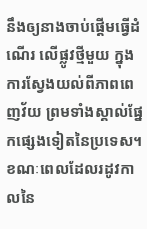នឹងឲ្យនាងចាប់ផ្តើមធ្វើដំណើរ លើផ្លូវថ្មីមួយ ក្នុងការស្វែងយល់ពីភាពពេញវ័យ ព្រមទាំងស្គាល់ផ្នែកផ្សេងទៀតនៃប្រទេស។
ខណៈពេលដែលរដូវកាលនៃ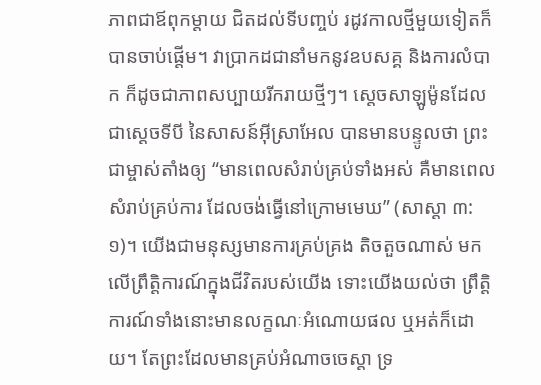ភាពជាឪពុកម្ដាយ ជិតដល់ទីបញ្ចប់ រដូវកាលថ្មីមួយទៀតក៏បានចាប់ផ្តើម។ វាប្រាកដជានាំមកនូវឧបសគ្គ និងការលំបាក ក៏ដូចជាភាពសប្បាយរីករាយថ្មីៗ។ ស្តេចសាឡូម៉ូនដែលជាស្ដេចទីបី នៃសាសន៍អ៊ីស្រាអែល បានមានបន្ទូលថា ព្រះជាម្ចាស់តាំងឲ្យ “មានពេលសំរាប់គ្រប់ទាំងអស់ គឺមានពេលសំរាប់គ្រប់ការ ដែលចង់ធ្វើនៅក្រោមមេឃ” (សាស្ដា ៣:១)។ យើងជាមនុស្សមានការគ្រប់គ្រង តិចតួចណាស់ មកលើព្រឹត្ដិការណ៍ក្នុងជីវិតរបស់យើង ទោះយើងយល់ថា ព្រឹត្ដិការណ៍ទាំងនោះមានលក្ខណៈអំណោយផល ឬអត់ក៏ដោយ។ តែព្រះដែលមានគ្រប់អំណាចចេស្តា ទ្រ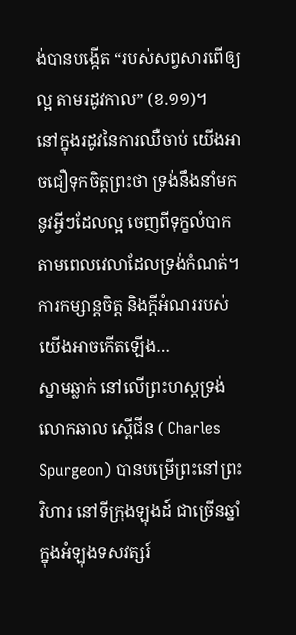ង់បានបង្កើត “របស់សព្វសារពើឲ្យល្អ តាមរដូវកាល” (ខ.១១)។
នៅក្នុងរដូវនៃការឈឺចាប់ យើងអាចជឿទុកចិត្តព្រះថា ទ្រង់នឹងនាំមកនូវអ្វីៗដែលល្អ ចេញពីទុក្ខលំបាក តាមពេលវេលាដែលទ្រង់កំណត់។ ការកម្សាន្តចិត្ត និងក្ដីអំណររបស់យើងអាចកើតឡើង…
ស្នាមឆ្លាក់ នៅលើព្រះហស្ដទ្រង់
លោកឆាល ស្ពើជីន ( Charles Spurgeon) បានបម្រើព្រះនៅព្រះវិហារ នៅទីក្រុងឡុងដ៍ ជាច្រើនឆ្នាំ ក្នុងអំឡុងទសវត្សរ៍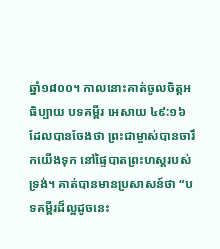ឆ្នាំ១៨០០។ កាលនោះគាត់ចូលចិត្តអធិប្បាយ បទគម្ពីរ អេសាយ ៤៩:១៦ ដែលបានចែងថា ព្រះជាម្ចាស់បានចារឹកយើងទុក នៅផ្ទៃបាតព្រះហស្តរបស់ទ្រង់។ គាត់បានមានប្រសាសន៍ថា “បទគម្ពីរដ៏ល្អដូចនេះ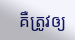គឺត្រូវឲ្យ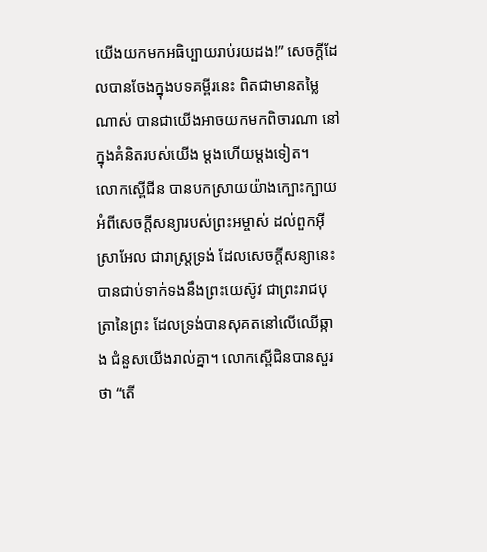យើងយកមកអធិប្បាយរាប់រយដង!” សេចក្តីដែលបានចែងក្នុងបទគម្ពីរនេះ ពិតជាមានតម្លៃណាស់ បានជាយើងអាចយកមកពិចារណា នៅក្នុងគំនិតរបស់យើង ម្ដងហើយម្ដងទៀត។
លោកស្ពើជីន បានបកស្រាយយ៉ាងក្បោះក្បាយ អំពីសេចក្ដីសន្យារបស់ព្រះអម្ចាស់ ដល់ពួកអ៊ីស្រាអែល ជារាស្ដ្រទ្រង់ ដែលសេចក្តីសន្យានេះ បានជាប់ទាក់ទងនឹងព្រះយេស៊ូវ ជាព្រះរាជបុត្រានៃព្រះ ដែលទ្រង់បានសុគតនៅលើឈើឆ្កាង ជំនួសយើងរាល់គ្នា។ លោកស្ពើជិនបានសួរថា “តើ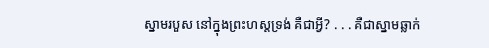ស្នាមរបួស នៅក្នុងព្រះហស្ដទ្រង់ គឺជាអ្វី? . . . គឺជាស្នាមឆ្លាក់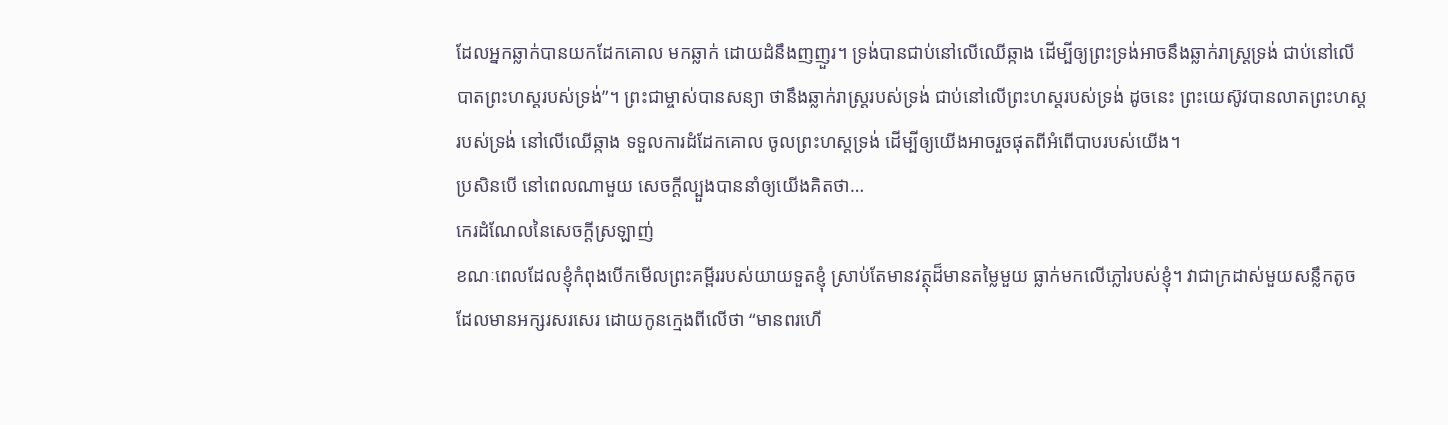ដែលអ្នកឆ្លាក់បានយកដែកគោល មកឆ្លាក់ ដោយដំនឹងញញួរ។ ទ្រង់បានជាប់នៅលើឈើឆ្កាង ដើម្បីឲ្យព្រះទ្រង់អាចនឹងឆ្លាក់រាស្ដ្រទ្រង់ ជាប់នៅលើបាតព្រះហស្តរបស់ទ្រង់”។ ព្រះជាម្ចាស់បានសន្យា ថានឹងឆ្លាក់រាស្រ្ដរបស់ទ្រង់ ជាប់នៅលើព្រះហស្ដរបស់ទ្រង់ ដូចនេះ ព្រះយេស៊ូវបានលាតព្រះហស្ដរបស់ទ្រង់ នៅលើឈើឆ្កាង ទទួលការដំដែកគោល ចូលព្រះហស្ដទ្រង់ ដើម្បីឲ្យយើងអាចរួចផុតពីអំពើបាបរបស់យើង។
ប្រសិនបើ នៅពេលណាមួយ សេចក្តីល្បួងបាននាំឲ្យយើងគិតថា…
កេរដំណែលនៃសេចក្ដីស្រឡាញ់
ខណៈពេលដែលខ្ញុំកំពុងបើកមើលព្រះគម្ពីររបស់យាយទួតខ្ញុំ ស្រាប់តែមានវត្ថុដ៏មានតម្លៃមួយ ធ្លាក់មកលើភ្លៅរបស់ខ្ញុំ។ វាជាក្រដាស់មួយសន្លឹកតូច ដែលមានអក្សរសរសេរ ដោយកូនក្មេងពីលើថា “មានពរហើ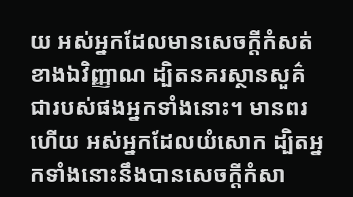យ អស់អ្នកដែលមានសេចក្តីកំសត់ខាងឯវិញ្ញាណ ដ្បិតនគរស្ថានសួគ៌ជារបស់ផងអ្នកទាំងនោះ។ មានពរហើយ អស់អ្នកដែលយំសោក ដ្បិតអ្នកទាំងនោះនឹងបានសេចក្តីកំសា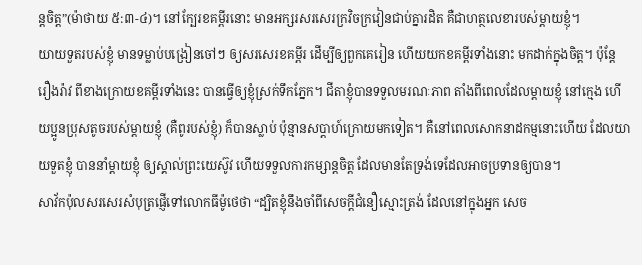ន្តចិត្ត”(ម៉ាថាយ ៥:៣-៤)។ នៅក្បែរខគម្ពីរនោះ មានអក្សរសរសេរក្រវិចក្រវៀនជាប់គ្នារដិត គឺជាហត្ថលេខារបស់ម្តាយខ្ញុំ។
យាយទួតរបស់ខ្ញុំ មានទម្លាប់បង្រៀនចៅៗ ឲ្យសរសេរខគម្ពីរ ដើម្បីឲ្យពួកគេរៀន ហើយយកខគម្ពីរទាំងនោះ មកដាក់ក្នុងចិត្ត។ ប៉ុន្ដែ រឿងរ៉ាវ ពីខាងក្រោយខគម្ពីរទាំងនេះ បានធ្វើឲ្យខ្ញុំស្រក់ទឹកភ្នែក។ ជីតាខ្ញុំបានទទួលមរណៈភាព តាំងពីពេលដែលម្តាយខ្ញុំ នៅក្មេង ហើយប្អូនប្រុសតូចរបស់ម្ដាយខ្ញុំ (គឺពូរបស់ខ្ញុំ) ក៏បានស្លាប់ ប៉ុន្មានសប្តាហ៍ក្រោយមកទៀត។ គឺនៅពេលសោកនាដកម្មនោះហើយ ដែលយាយទួតខ្ញុំ បាននាំម្ដាយខ្ញុំ ឲ្យស្គាល់ព្រះយេស៊ូវ ហើយទទួលការកម្សាន្តចិត្ត ដែលមានតែទ្រង់ទេដែលអាចប្រទានឲ្យបាន។
សាវ័កប៉ុលសរសេរសំបុត្រផ្ញើទៅលោកធីម៉ូថេថា “ដ្បិតខ្ញុំនឹងចាំពីសេចក្តីជំនឿស្មោះត្រង់ ដែលនៅក្នុងអ្នក សេច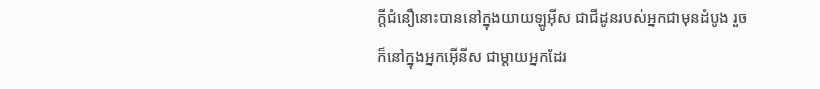ក្តីជំនឿនោះបាននៅក្នុងយាយឡូអ៊ីស ជាជីដូនរបស់អ្នកជាមុនដំបូង រួចក៏នៅក្នុងអ្នកអ៊ើនីស ជាម្តាយអ្នកដែរ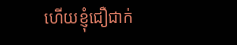ហើយខ្ញុំជឿជាក់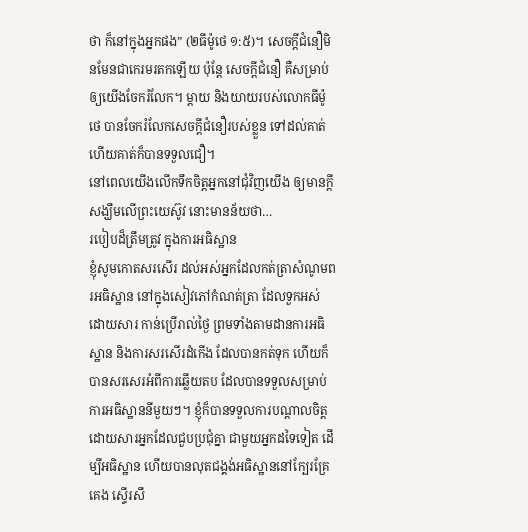ថា ក៏នៅក្នុងអ្នកផង” (២ធីម៉ូថេ ១:៥)។ សេចក្តីជំនឿមិនមែនជាកេរមរតកឡើយ ប៉ុន្តែ សេចក្តីជំនឿ គឺសម្រាប់ឲ្យយើងចែករំលែក។ ម្ដាយ និងយាយរបស់លោកធីម៉ូថេ បានចែករំលែកសេចក្ដីជំនឿរបស់ខ្លួន ទៅដល់គាត់ ហើយគាត់ក៏បានទទួលជឿ។
នៅពេលយើងលើកទឹកចិត្តអ្នកនៅជុំវិញយើង ឲ្យមានក្ដីសង្ឃឹមលើព្រះយេស៊ូវ នោះមានន័យថា…
របៀបដ៏ត្រឹមត្រូវ ក្នុងការអធិស្ឋាន
ខ្ញុំសូមកោតសរសើរ ដល់អស់អ្នកដែលកត់ត្រាសំណូមពរអធិស្ឋាន នៅក្នុងសៀវភៅកំណត់ត្រា ដែលទួកអស់ ដោយសារ កាន់ប្រើរាល់ថ្ងៃ ព្រមទាំងតាមដានការអធិស្ឋាន និងការសរសើរដំកើង ដែលបានកត់ទុក ហើយក៏បានសរសេរអំពីការឆ្លើយតប ដែលបានទទួលសម្រាប់ការអធិស្ឋាននីមួយៗ។ ខ្ញុំក៏បានទទួលការបណ្តាលចិត្ត ដោយសារអ្នកដែលជួបប្រជុំគ្នា ជាមួយអ្នកដទៃទៀត ដើម្បីអធិស្ឋាន ហើយបានលុតជង្គង់អធិស្ឋាននៅក្បែរគ្រែគេង ស្ទើរសឹ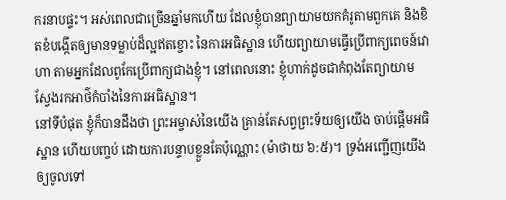ករនាបផ្ទះ។ អស់ពេលជាច្រើនឆ្នាំមកហើយ ដែលខ្ញុំបានព្យាយាមយកគំរូតាមពួកគេ និងខិតខំបង្កើតឲ្យមានទម្លាប់ដ៏ល្អឥតខ្ចោះ នៃការអធិស្ឋាន ហើយព្យាយាមធ្វើប្រើពាក្យពេចន៍វោហា តាមអ្នកដែលពូកែប្រើពាក្យជាងខ្ញុំ។ នៅពេលនោះ ខ្ញុំហាក់ដូចជាកំពុងតែព្យាយាមស្វែងរកអាថ៌កំបាំងនៃការអធិស្ឋាន។
នៅទីបំផុត ខ្ញុំក៏បានដឹងថា ព្រះអម្ចាស់នៃយើង គ្រាន់តែសព្វព្រះទ័យឲ្យយើង ចាប់ផ្ដើមអធិស្ឋាន ហើយបញ្ចប់ ដោយការបន្ទាបខ្លួនតែប៉ុណ្ណោះ (ម៉ាថាយ ៦:៥)។ ទ្រង់អញ្ជើញយើងឲ្យចូលទៅ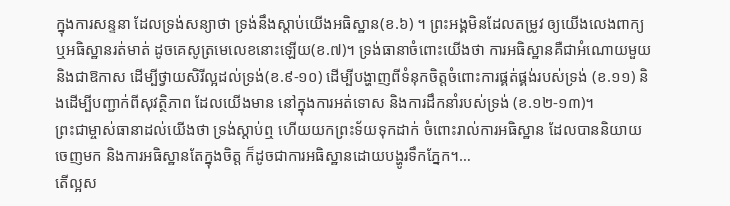ក្នុងការសន្ទនា ដែលទ្រង់សន្យាថា ទ្រង់នឹងស្តាប់យើងអធិស្ឋាន(ខ.៦) ។ ព្រះអង្គមិនដែលតម្រូវ ឲ្យយើងលេងពាក្យ ឬអធិស្ឋានរត់មាត់ ដូចគេសូត្រមេលេខនោះឡើយ(ខ.៧)។ ទ្រង់ធានាចំពោះយើងថា ការអធិស្ឋានគឺជាអំណោយមួយ និងជាឱកាស ដើម្បីថ្វាយសិរីល្អដល់ទ្រង់(ខ.៩-១០) ដើម្បីបង្ហាញពីទំនុកចិត្តចំពោះការផ្គត់ផ្គង់របស់ទ្រង់ (ខ.១១) និងដើម្បីបញ្ជាក់ពីសុវត្ថិភាព ដែលយើងមាន នៅក្នុងការអត់ទោស និងការដឹកនាំរបស់ទ្រង់ (ខ.១២-១៣)។
ព្រះជាម្ចាស់ធានាដល់យើងថា ទ្រង់ស្ដាប់ឮ ហើយយកព្រះទ័យទុកដាក់ ចំពោះរាល់ការអធិស្ឋាន ដែលបាននិយាយចេញមក និងការអធិស្ឋានតែក្នុងចិត្ត ក៏ដូចជាការអធិស្ឋានដោយបង្ហូរទឹកភ្នែក។…
តើល្អស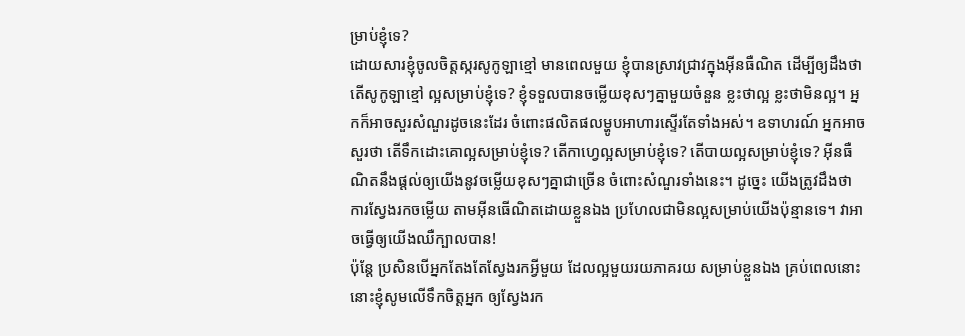ម្រាប់ខ្ញុំទេ?
ដោយសារខ្ញុំចូលចិត្តស្ករសូកូឡាខ្មៅ មានពេលមួយ ខ្ញុំបានស្រាវជ្រាវក្នុងអ៊ីនធឺណិត ដើម្បីឲ្យដឹងថា តើសូកូឡាខ្មៅ ល្អសម្រាប់ខ្ញុំទេ? ខ្ញុំទទួលបានចម្លើយខុសៗគ្នាមួយចំនួន ខ្លះថាល្អ ខ្លះថាមិនល្អ។ អ្នកក៏អាចសួរសំណួរដូចនេះដែរ ចំពោះផលិតផលម្ហូបអាហារស្ទើរតែទាំងអស់។ ឧទាហរណ៍ អ្នកអាចសួរថា តើទឹកដោះគោល្អសម្រាប់ខ្ញុំទេ? តើកាហ្វេល្អសម្រាប់ខ្ញុំទេ? តើបាយល្អសម្រាប់ខ្ញុំទេ? អ៊ីនធឺណិតនឹងផ្តល់ឲ្យយើងនូវចម្លើយខុសៗគ្នាជាច្រើន ចំពោះសំណួរទាំងនេះ។ ដូច្នេះ យើងត្រូវដឹងថា ការស្វែងរកចម្លើយ តាមអ៊ីនធើណិតដោយខ្លួនឯង ប្រហែលជាមិនល្អសម្រាប់យើងប៉ុន្មានទេ។ វាអាចធ្វើឲ្យយើងឈឺក្បាលបាន!
ប៉ុន្តែ ប្រសិនបើអ្នកតែងតែស្វែងរកអ្វីមួយ ដែលល្អមួយរយភាគរយ សម្រាប់ខ្លួនឯង គ្រប់ពេលនោះ នោះខ្ញុំសូមលើទឹកចិត្តអ្នក ឲ្យស្វែងរក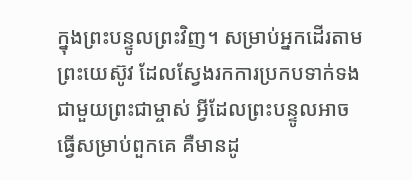ក្នុងព្រះបន្ទូលព្រះវិញ។ សម្រាប់អ្នកដើរតាមព្រះយេស៊ូវ ដែលស្វែងរកការប្រកបទាក់ទង ជាមួយព្រះជាម្ចាស់ អ្វីដែលព្រះបន្ទូលអាចធ្វើសម្រាប់ពួកគេ គឺមានដូ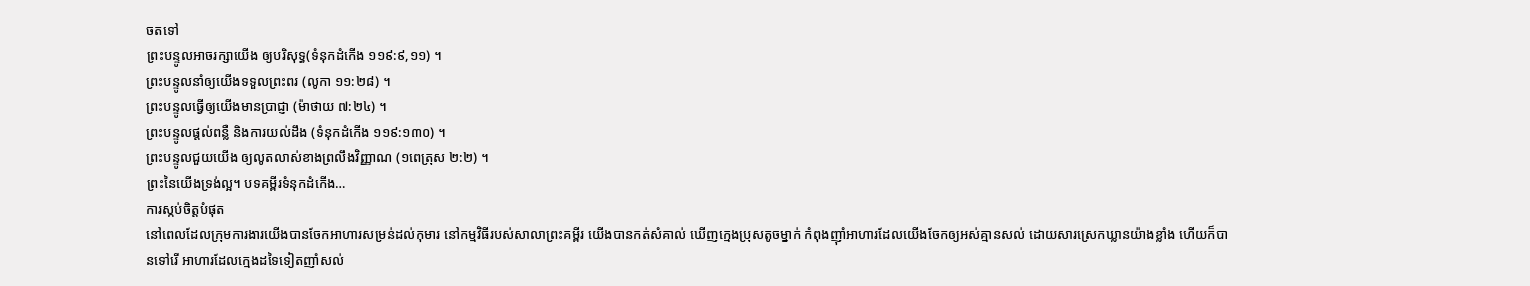ចតទៅ
ព្រះបន្ទូលអាចរក្សាយើង ឲ្យបរិសុទ្ធ(ទំនុកដំកើង ១១៩:៩,១១) ។
ព្រះបន្ទូលនាំឲ្យយើងទទួលព្រះពរ (លូកា ១១:២៨) ។
ព្រះបន្ទូលធ្វើឲ្យយើងមានប្រាជ្ញា (ម៉ាថាយ ៧:២៤) ។
ព្រះបន្ទូលផ្តល់ពន្លឺ និងការយល់ដឹង (ទំនុកដំកើង ១១៩:១៣០) ។
ព្រះបន្ទូលជួយយើង ឲ្យលូតលាស់ខាងព្រលឹងវិញ្ញាណ (១ពេត្រុស ២:២) ។
ព្រះនៃយើងទ្រង់ល្អ។ បទគម្ពីរទំនុកដំកើង…
ការស្កប់ចិត្តបំផុត
នៅពេលដែលក្រុមការងារយើងបានចែកអាហារសម្រន់ដល់កុមារ នៅកម្មវិធីរបស់សាលាព្រះគម្ពីរ យើងបានកត់សំគាល់ ឃើញក្មេងប្រុសតូចម្នាក់ កំពុងញ៉ាំអាហារដែលយើងចែកឲ្យអស់គ្មានសល់ ដោយសារស្រេកឃ្លានយ៉ាងខ្លាំង ហើយក៏បានទៅរើ អាហារដែលក្មេងដទៃទៀតញាំសល់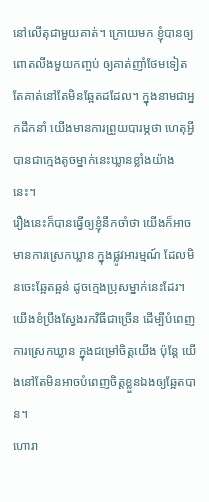នៅលើតុជាមួយគាត់។ ក្រោយមក ខ្ញុំបានឲ្យពោតលីងមួយកញ្ចប់ ឲ្យគាត់ញាំថែមទៀត តែគាត់នៅតែមិនឆ្អែតដដែល។ ក្នុងនាមជាអ្នកដឹកនាំ យើងមានការព្រួយបារម្ភថា ហេតុអ្វីបានជាក្មេងតូចម្នាក់នេះឃ្លានខ្លាំងយ៉ាងនេះ។
រឿងនេះក៏បានធ្វើឲ្យខ្ញុំនឹកចាំថា យើងក៏អាចមានការស្រេកឃ្លាន ក្នុងផ្លូវអារម្មណ៍ ដែលមិនចេះឆ្អែតឆ្អន់ ដូចក្មេងប្រុសម្នាក់នេះដែរ។ យើងខំប្រឹងស្វែងរកវិធីជាច្រើន ដើម្បីបំពេញការស្រេកឃ្លាន ក្នុងជម្រៅចិត្តយើង ប៉ុន្តែ យើងនៅតែមិនអាចបំពេញចិត្តខ្លួនឯងឲ្យឆ្អែតបាន។
ហោរា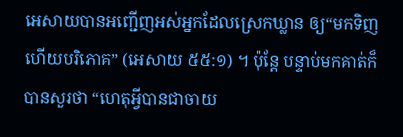អេសាយបានអញ្ជើញអស់អ្នកដែលស្រេកឃ្លាន ឲ្យ“មកទិញ ហើយបរិភោគ” (អេសាយ ៥៥:១) ។ ប៉ុន្តែ បន្ទាប់មកគាត់ក៏បានសួរថា “ហេតុអ្វីបានជាចាយ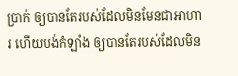ប្រាក់ ឲ្យបានតែរបស់ដែលមិនមែនជាអាហារ ហើយបង់កំឡាំង ឲ្យបានតែរបស់ដែលមិន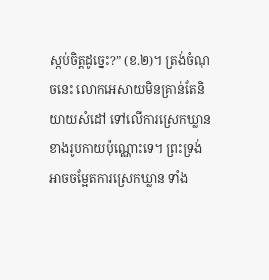ស្កប់ចិត្តដូច្នេះ?” (ខ.២)។ ត្រង់ចំណុចនេះ លោកអេសាយមិនគ្រាន់តែនិយាយសំដៅ ទៅលើការស្រេកឃ្លាន ខាងរូបកាយប៉ុណ្ណោះទេ។ ព្រះទ្រង់អាចចម្អែតការស្រេកឃ្លាន ទាំង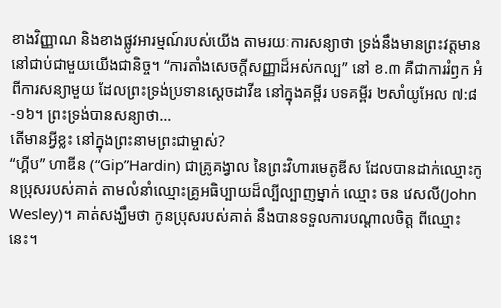ខាងវិញ្ញាណ និងខាងផ្លូវអារម្មណ៍របស់យើង តាមរយៈការសន្យាថា ទ្រង់នឹងមានព្រះវត្តមាន នៅជាប់ជាមួយយើងជានិច្ច។ “ការតាំងសេចក្ដីសញ្ញាដ៏អស់កល្ប” នៅ ខ.៣ គឺជាការរំឭក អំពីការសន្យាមួយ ដែលព្រះទ្រង់ប្រទានស្តេចដាវីឌ នៅក្នុងគម្ពីរ បទគម្ពីរ ២សាំយូអែល ៧:៨-១៦។ ព្រះទ្រង់បានសន្យាថា…
តើមានអ្វីខ្លះ នៅក្នុងព្រះនាមព្រះជាម្ចាស់?
“ហ្គីប” ហាឌីន (“Gip”Hardin) ជាគ្រូគង្វាល នៃព្រះវិហារមេតូឌីស ដែលបានដាក់ឈ្មោះកូនប្រុសរបស់គាត់ តាមលំនាំឈ្មោះគ្រូអធិប្បាយដ៏ល្បីល្បាញម្នាក់ ឈ្មោះ ចន វេសលី(John Wesley)។ គាត់សង្ឃឹមថា កូនប្រុសរបស់គាត់ នឹងបានទទួលការបណ្តាលចិត្ត ពីឈ្មោះនេះ។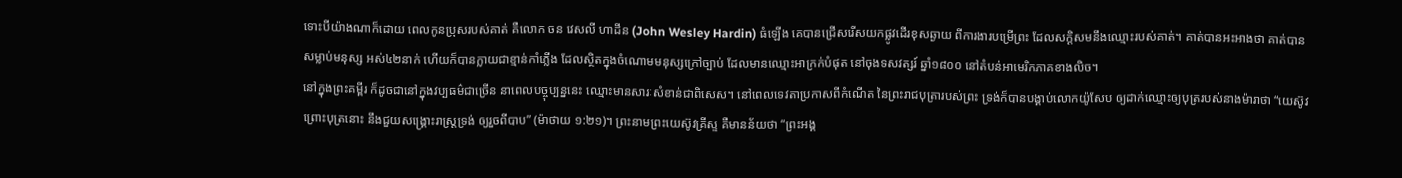ទោះបីយ៉ាងណាក៏ដោយ ពេលកូនប្រុសរបស់គាត់ គឺលោក ចន វេសលី ហាដីន (John Wesley Hardin) ធំឡើង គេបានជ្រើសរើសយកផ្លូវដើរខុសឆ្ងាយ ពីការងារបម្រើព្រះ ដែលសក្តិសមនឹងឈ្មោះរបស់គាត់។ គាត់បានអះអាងថា គាត់បានសម្លាប់មនុស្ស អស់៤២នាក់ ហើយក៏បានក្លាយជាខ្មាន់កាំភ្លើង ដែលស្ថិតក្នុងចំណោមមនុស្សក្រៅច្បាប់ ដែលមានឈ្មោះអាក្រក់បំផុត នៅចុងទសវត្សរ៍ ឆ្នាំ១៨០០ នៅតំបន់អាមេរិកភាគខាងលិច។
នៅក្នុងព្រះគម្ពីរ ក៏ដូចជានៅក្នុងវប្បធម៌ជាច្រើន នាពេលបច្ចុប្បន្ននេះ ឈ្មោះមានសារៈសំខាន់ជាពិសេស។ នៅពេលទេវតាប្រកាសពីកំណើត នៃព្រះរាជបុត្រារបស់ព្រះ ទ្រង់ក៏បានបង្គាប់លោកយ៉ូសែប ឲ្យដាក់ឈ្មោះឲ្យបុត្ររបស់នាងម៉ារាថា “យេស៊ូវ ព្រោះបុត្រនោះ នឹងជួយសង្គ្រោះរាស្ត្រទ្រង់ ឲ្យរួចពីបាប” (ម៉ាថាយ ១:២១)។ ព្រះនាមព្រះយេស៊ូវគ្រីស្ទ គឺមានន័យថា “ព្រះអង្គ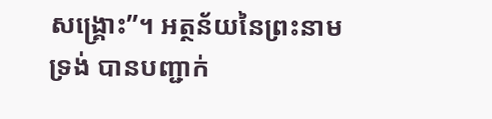សង្រ្គោះ”។ អត្ថន័យនៃព្រះនាមទ្រង់ បានបញ្ជាក់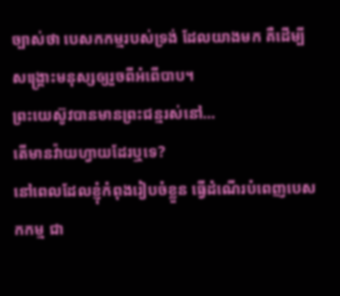ច្បាស់ថា បេសកកម្មរបស់ទ្រង់ ដែលយាងមក គឺដើម្បីសង្រ្គោះមនុស្សឲ្យរួចពីអំពើបាប។
ព្រះយេស៊ូវបានមានព្រះជន្មរស់នៅ…
តើមានវ៉ាយហ្វាយដែរឬទេ?
នៅពេលដែលខ្ញុំកំពុងរៀបចំខ្លួន ធ្វើដំណើរបំពេញបេសកកម្ម ជា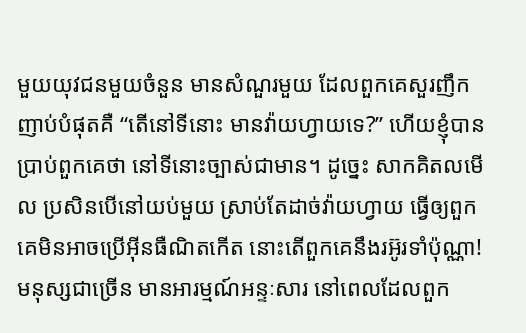មួយយុវជនមួយចំនួន មានសំណួរមួយ ដែលពួកគេសួរញឹកញាប់បំផុតគឺ “តើនៅទីនោះ មានវ៉ាយហ្វាយទេ?” ហើយខ្ញុំបានប្រាប់ពួកគេថា នៅទីនោះច្បាស់ជាមាន។ ដូច្នេះ សាកគិតលមើល ប្រសិនបើនៅយប់មួយ ស្រាប់តែដាច់វ៉ាយហ្វាយ ធ្វើឲ្យពួកគេមិនអាចប្រើអ៊ីនធឺណិតកើត នោះតើពួកគេនឹងរអ៊ូរទាំប៉ុណ្ណា!
មនុស្សជាច្រើន មានអារម្មណ៍អន្ទៈសារ នៅពេលដែលពួក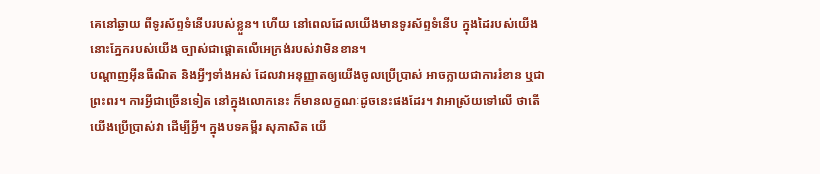គេនៅឆ្ងាយ ពីទូរស័ព្ទទំនើបរបស់ខ្លួន។ ហើយ នៅពេលដែលយើងមានទូរស័ព្ទទំនើប ក្នុងដៃរបស់យើង នោះភ្នែករបស់យើង ច្បាស់ជាផ្ដោតលើអេក្រង់របស់វាមិនខាន។
បណ្ដាញអ៊ីនធឺណិត និងអ្វីៗទាំងអស់ ដែលវាអនុញ្ញាតឲ្យយើងចូលប្រើប្រាស់ អាចក្លាយជាការរំខាន ឬជាព្រះពរ។ ការអ្វីជាច្រើនទៀត នៅក្នុងលោកនេះ ក៏មានលក្ខណៈដូចនេះផងដែរ។ វាអាស្រ័យទៅលើ ថាតើយើងប្រើប្រាស់វា ដើម្បីអ្វី។ ក្នុងបទគម្ពីរ សុភាសិត យើ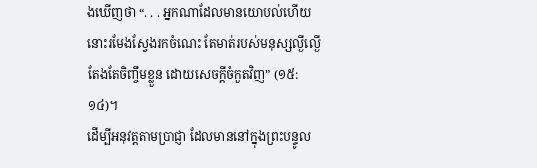ងឃើញថា “. . . អ្នកណាដែលមានយោបល់ហើយ នោះរមែងស្វែងរកចំណេះ តែមាត់របស់មនុស្សល្ងីល្ងើ តែងតែចិញ្ចឹមខ្លួន ដោយសេចក្តីចំកួតវិញ” (១៥:១៤)។
ដើម្បីអនុវត្តតាមប្រាជ្ញា ដែលមាននៅក្នុងព្រះបន្ទូល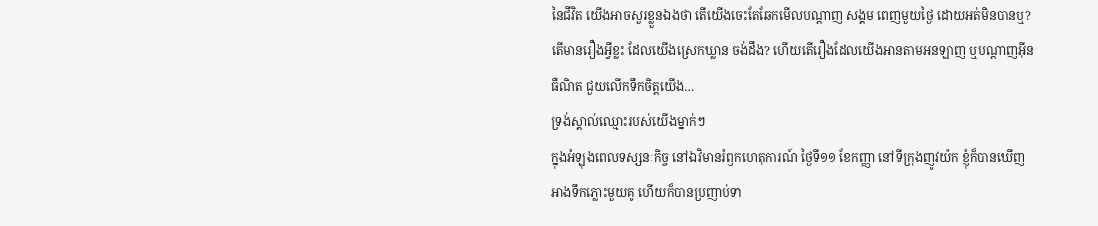នៃជីវិត យើងអាចសួរខ្លួនឯងថា តើយើងចេះតែឆែកមើលបណ្តាញ សង្គម ពេញមួយថ្ងៃ ដោយអត់មិនបានឬ? តើមានរឿងអ្វីខ្លះ ដែលយើងស្រេកឃ្លាន ចង់ដឹង? ហើយតើរឿងដែលយើងអានតាមអនឡាញ ឬបណ្តាញអ៊ីនធឺណិត ជួយលើកទឹកចិត្តយើង…
ទ្រង់ស្គាល់ឈ្មោះរបស់យើងម្នាក់ៗ
ក្នុងអំឡុងពេលទស្សនៈកិច្ច នៅឯវិមានរំឭកហេតុការណ៍ ថ្ងៃទី១១ ខែកញ្ញា នៅទីក្រុងញូវយ៉ក ខ្ញុំក៏បានឃើញអាងទឹកភ្លោះមួយគូ ហើយក៏បានប្រញាប់ទា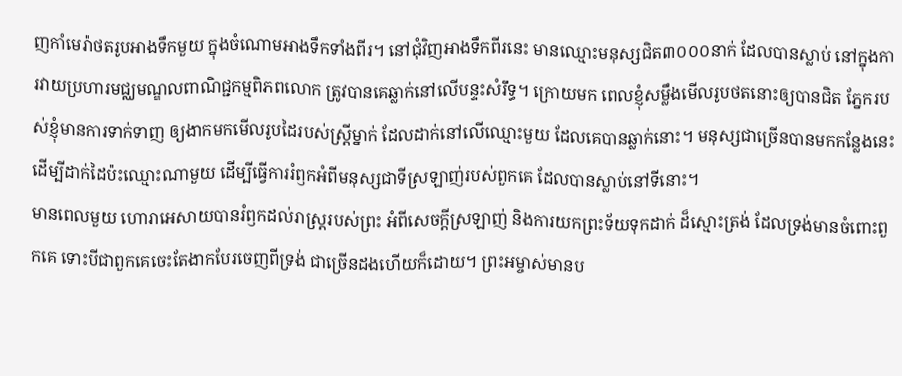ញកាំមេរ៉ាថតរូបអាងទឹកមួយ ក្នុងចំណោមអាងទឹកទាំងពីរ។ នៅជុំវិញអាងទឹកពីរនេះ មានឈ្មោះមនុស្សជិត៣០០០នាក់ ដែលបានស្លាប់ នៅក្នុងការវាយប្រហារមជ្ឈមណ្ឌលពាណិជ្ជកម្មពិភពលោក ត្រូវបានគេឆ្លាក់នៅលើបន្ទះសំរឹទ្ធ។ ក្រោយមក ពេលខ្ញុំសម្លឹងមើលរូបថតនោះឲ្យបានជិត ភ្នែករបស់ខ្ញុំមានការទាក់ទាញ ឲ្យងាកមកមើលរូបដៃរបស់ស្ត្រីម្នាក់ ដែលដាក់នៅលើឈ្មោះមួយ ដែលគេបានឆ្លាក់នោះ។ មនុស្សជាច្រើនបានមកកន្លែងនេះ ដើម្បីដាក់ដៃប៉ះឈ្មោះណាមួយ ដើម្បីធ្វើការរំឭកអំពីមនុស្សជាទីស្រឡាញ់របស់ពួកគេ ដែលបានស្លាប់នៅទីនោះ។
មានពេលមួយ ហោរាអេសាយបានរំឭកដល់រាស្ដ្ររបស់ព្រះ អំពីសេចក្ដីស្រឡាញ់ និងការយកព្រះទ័យទុកដាក់ ដ៏ស្មោះត្រង់ ដែលទ្រង់មានចំពោះពួកគេ ទោះបីជាពួកគេចេះតែងាកបែរចេញពីទ្រង់ ជាច្រើនដងហើយក៏ដោយ។ ព្រះអម្ចាស់មានប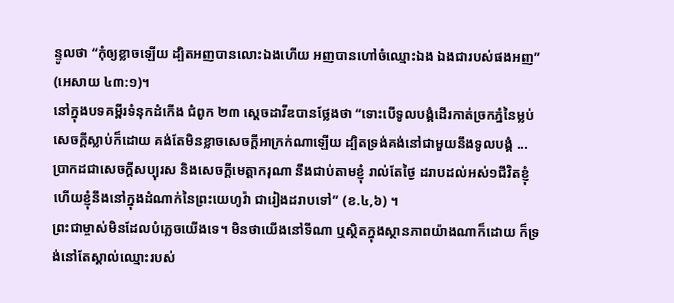ន្ទូលថា “កុំឲ្យខ្លាចឡើយ ដ្បិតអញបានលោះឯងហើយ អញបានហៅចំឈ្មោះឯង ឯងជារបស់ផងអញ” (អេសាយ ៤៣:១)។
នៅក្នុងបទគម្ពីរទំនុកដំកើង ជំពូក ២៣ ស្ដេចដាវីឌបានថ្លែងថា “ទោះបើទូលបង្គំដើរកាត់ច្រកភ្នំនៃម្លប់សេចក្តីស្លាប់ក៏ដោយ គង់តែមិនខ្លាចសេចក្តីអាក្រក់ណាឡើយ ដ្បិតទ្រង់គង់នៅជាមួយនឹងទូលបង្គំ ... ប្រាកដជាសេចក្តីសប្បុរស និងសេចក្តីមេត្តាករុណា នឹងជាប់តាមខ្ញុំ រាល់តែថ្ងៃ ដរាបដល់អស់១ជីវិតខ្ញុំ ហើយខ្ញុំនឹងនៅក្នុងដំណាក់នៃព្រះយេហូវ៉ា ជារៀងដរាបទៅ” (ខ.៤,៦) ។
ព្រះជាម្ចាស់មិនដែលបំភ្លេចយើងទេ។ មិនថាយើងនៅទីណា ឬស្ថិតក្នុងស្ថានភាពយ៉ាងណាក៏ដោយ ក៏ទ្រង់នៅតែស្គាល់ឈ្មោះរបស់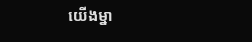យើងម្នា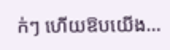ក់ៗ ហើយឱបយើង…